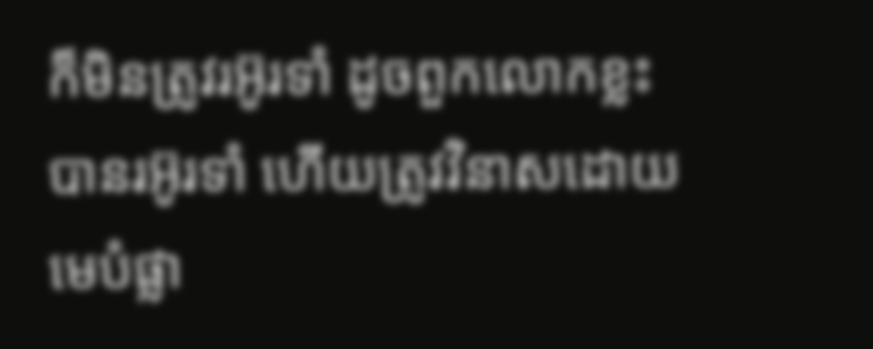ក៏មិនត្រូវរអ៊ូរទាំ ដូចពួកលោកខ្លះបានរអ៊ូរទាំ ហើយត្រូវវិនាសដោយមេបំផ្លា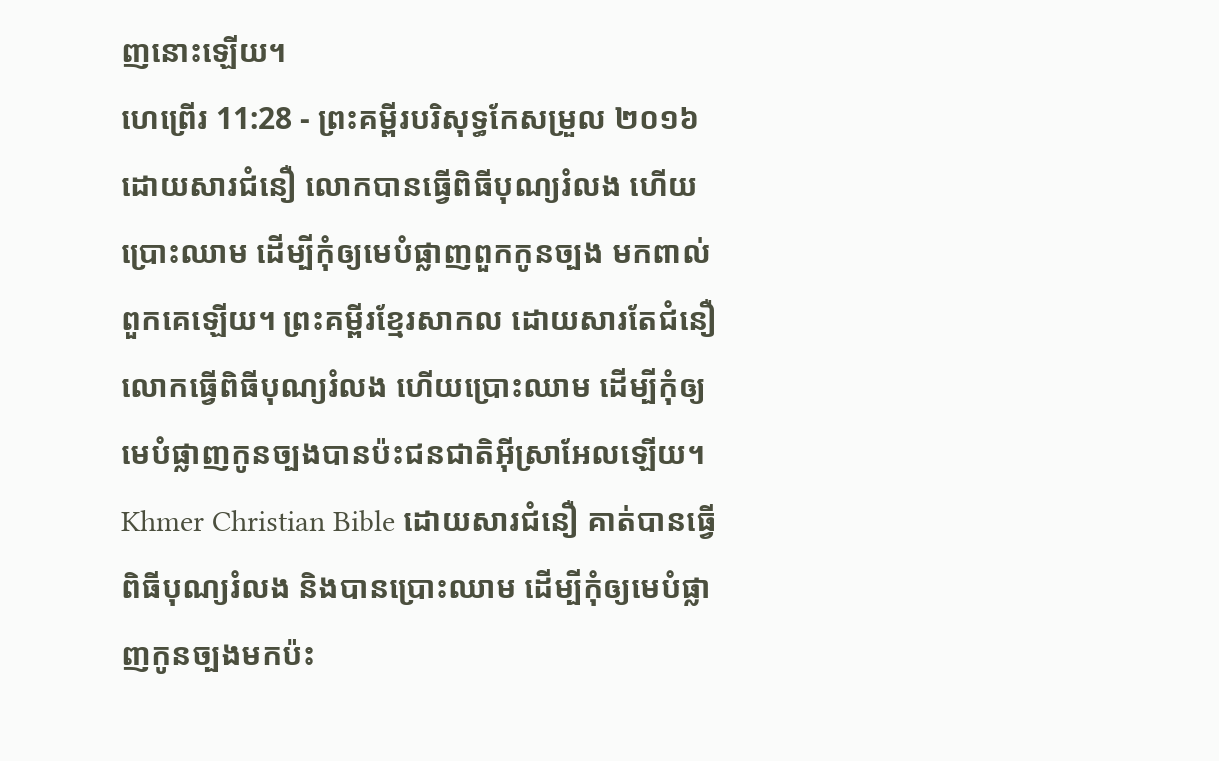ញនោះឡើយ។
ហេព្រើរ 11:28 - ព្រះគម្ពីរបរិសុទ្ធកែសម្រួល ២០១៦ ដោយសារជំនឿ លោកបានធ្វើពិធីបុណ្យរំលង ហើយប្រោះឈាម ដើម្បីកុំឲ្យមេបំផ្លាញពួកកូនច្បង មកពាល់ពួកគេឡើយ។ ព្រះគម្ពីរខ្មែរសាកល ដោយសារតែជំនឿ លោកធ្វើពិធីបុណ្យរំលង ហើយប្រោះឈាម ដើម្បីកុំឲ្យមេបំផ្លាញកូនច្បងបានប៉ះជនជាតិអ៊ីស្រាអែលឡើយ។ Khmer Christian Bible ដោយសារជំនឿ គាត់បានធ្វើពិធីបុណ្យរំលង និងបានប្រោះឈាម ដើម្បីកុំឲ្យមេបំផ្លាញកូនច្បងមកប៉ះ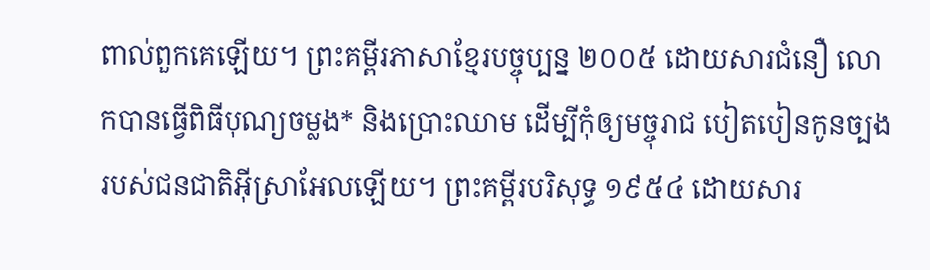ពាល់ពួកគេឡើយ។ ព្រះគម្ពីរភាសាខ្មែរបច្ចុប្បន្ន ២០០៥ ដោយសារជំនឿ លោកបានធ្វើពិធីបុណ្យចម្លង* និងប្រោះឈាម ដើម្បីកុំឲ្យមច្ចុរាជ បៀតបៀនកូនច្បងរបស់ជនជាតិអ៊ីស្រាអែលឡើយ។ ព្រះគម្ពីរបរិសុទ្ធ ១៩៥៤ ដោយសារ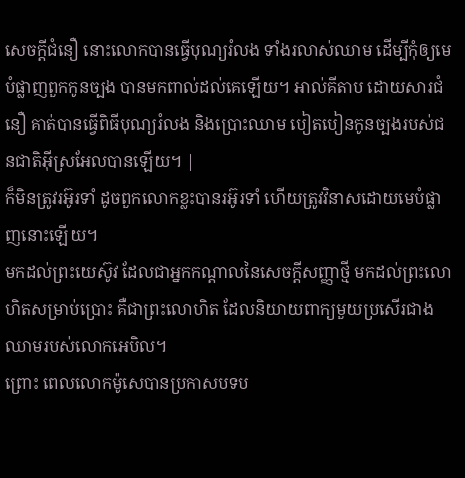សេចក្ដីជំនឿ នោះលោកបានធ្វើបុណ្យរំលង ទាំងរលាស់ឈាម ដើម្បីកុំឲ្យមេបំផ្លាញពួកកូនច្បង បានមកពាល់ដល់គេឡើយ។ អាល់គីតាប ដោយសារជំនឿ គាត់បានធ្វើពិធីបុណ្យរំលង និងប្រោះឈាម បៀតបៀនកូនច្បងរបស់ជនជាតិអ៊ីស្រអែលបានឡើយ។ |
ក៏មិនត្រូវរអ៊ូរទាំ ដូចពួកលោកខ្លះបានរអ៊ូរទាំ ហើយត្រូវវិនាសដោយមេបំផ្លាញនោះឡើយ។
មកដល់ព្រះយេស៊ូវ ដែលជាអ្នកកណ្តាលនៃសេចក្ដីសញ្ញាថ្មី មកដល់ព្រះលោហិតសម្រាប់ប្រោះ គឺជាព្រះលោហិត ដែលនិយាយពាក្យមួយប្រសើរជាងឈាមរបស់លោកអេបិល។
ព្រោះ ពេលលោកម៉ូសេបានប្រកាសបទប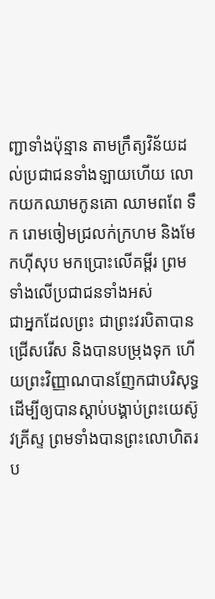ញ្ជាទាំងប៉ុន្មាន តាមក្រឹត្យវិន័យដល់ប្រជាជនទាំងឡាយហើយ លោកយកឈាមកូនគោ ឈាមពពែ ទឹក រោមចៀមជ្រលក់ក្រហម និងមែកហ៊ីសុប មកប្រោះលើគម្ពីរ ព្រមទាំងលើប្រជាជនទាំងអស់
ជាអ្នកដែលព្រះ ជាព្រះវរបិតាបានជ្រើសរើស និងបានបម្រុងទុក ហើយព្រះវិញ្ញាណបានញែកជាបរិសុទ្ធ ដើម្បីឲ្យបានស្តាប់បង្គាប់ព្រះយេស៊ូវគ្រីស្ទ ព្រមទាំងបានព្រះលោហិតរប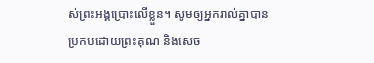ស់ព្រះអង្គប្រោះលើខ្លួន។ សូមឲ្យអ្នករាល់គ្នាបានប្រកបដោយព្រះគុណ និងសេច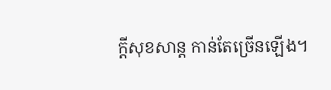ក្តីសុខសាន្ត កាន់តែច្រើនឡើង។